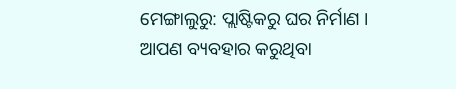ମେଙ୍ଗାଲୁରୁ: ପ୍ଲାଷ୍ଟିକରୁ ଘର ନିର୍ମାଣ । ଆପଣ ବ୍ୟବହାର କରୁଥିବା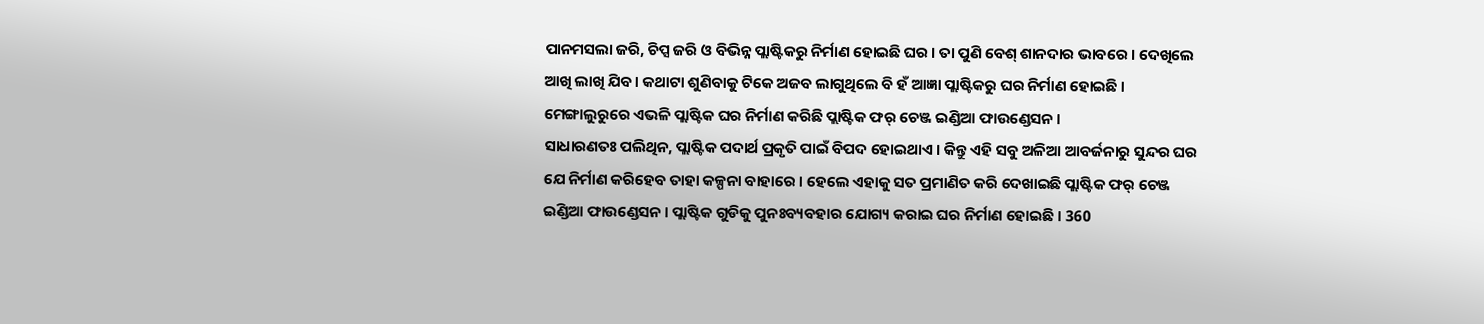ପାନମସଲା ଜରି, ଚିପ୍ସ ଜରି ଓ ବିଭିନ୍ନ ପ୍ଲାଷ୍ଟିକରୁ ନିର୍ମାଣ ହୋଇଛି ଘର । ତା ପୁଣି ବେଶ୍ ଶାନଦାର ଭାବରେ । ଦେଖିଲେ ଆଖି ଲାଖି ଯିବ । କଥାଟା ଶୁଣିବାକୁ ଟିକେ ଅଜବ ଲାଗୁଥିଲେ ବି ହଁ ଆଜ୍ଞା ପ୍ଲାଷ୍ଟିକରୁ ଘର ନିର୍ମାଣ ହୋଇଛି । ମେଙ୍ଗାଲୁରୁରେ ଏଭଳି ପ୍ଲାଷ୍ଟିକ ଘର ନିର୍ମାଣ କରିଛି ପ୍ଲାଷ୍ଟିକ ଫର୍ ଚେଞ୍ଜ ଇଣ୍ଡିଆ ଫାଉଣ୍ଡେସନ ।
ସାଧାରଣତଃ ପଲିଥିନ, ପ୍ଲାଷ୍ଟିକ ପଦାର୍ଥ ପ୍ରକୃତି ପାଇଁ ବିପଦ ହୋଇଥାଏ । କିନ୍ତୁ ଏହି ସବୁ ଅଳିଆ ଆବର୍ଜନାରୁ ସୁନ୍ଦର ଘର ଯେ ନିର୍ମାଣ କରିହେବ ତାହା କଳ୍ପନା ବାହାରେ । ହେଲେ ଏହାକୁ ସତ ପ୍ରମାଣିତ କରି ଦେଖାଇଛି ପ୍ଲାଷ୍ଟିକ ଫର୍ ଚେଞ୍ଜ ଇଣ୍ଡିଆ ଫାଉଣ୍ଡେସନ । ପ୍ଲାଷ୍ଟିକ ଗୁଡିକୁ ପୁନଃବ୍ୟବହାର ଯୋଗ୍ୟ କରାଇ ଘର ନିର୍ମାଣ ହୋଇଛି । 360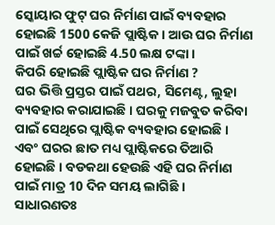ସ୍କୋୟାର ଫୁଟ୍ ଘର ନିର୍ମାଣ ପାଇଁ ବ୍ୟବହାର ହୋଇଛି 1500 କେଜି ପ୍ଲାଷ୍ଟିକ । ଆଉ ଘର ନିର୍ମାଣ ପାଇଁ ଖର୍ଚ୍ଚ ହୋଇଛି 4.50 ଲକ୍ଷ ଟଙ୍କା ।
କିପରି ହୋଇଛି ପ୍ଲାଷ୍ଟିକ ଘର ନିର୍ମାଣ ?
ଘର ଭିତ୍ତି ପ୍ରସ୍ତର ପାଇଁ ପଥର, ସିମେଣ୍ଟ, ଲୁହା ବ୍ୟବହାର କରାଯାଇଛି । ଘରକୁ ମଜବୁତ କରିବା ପାଇଁ ସେଥିରେ ପ୍ଲାଷ୍ଟିକ ବ୍ୟବହାର ହୋଇଛି । ଏବଂ ଘରର ଛାତ ମଧ୍ୟ ପ୍ଲାଷ୍ଟିକରେ ତିଆରି ହୋଇଛି । ବଡକଥା ହେଉଛି ଏହି ଘର ନିର୍ମାଣ ପାଇଁ ମାତ୍ର 10 ଦିନ ସମୟ ଲାଗିଛି ।
ସାଧାରଣତଃ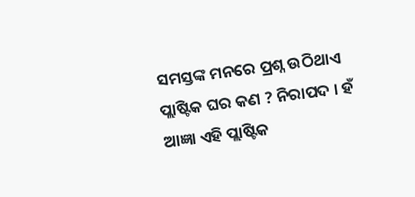ସମସ୍ତଙ୍କ ମନରେ ପ୍ରଶ୍ନ ଉଠିଥାଏ ପ୍ଲାଷ୍ଟିକ ଘର କଣ ? ନିରାପଦ । ହଁ ଆଜ୍ଞା ଏହି ପ୍ଲାଷ୍ଟିକ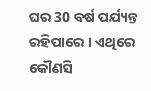ଘର 30 ବର୍ଷ ପର୍ଯ୍ୟନ୍ତ ରହିପାରେ । ଏଥିରେ କୌଣସି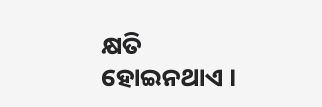କ୍ଷତି ହୋଇନଥାଏ ।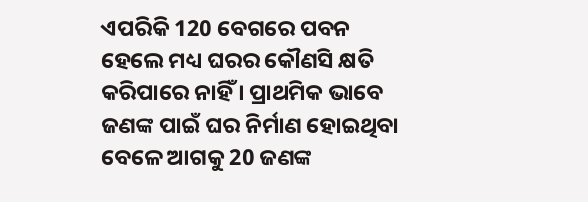ଏପରିକି 120 ବେଗରେ ପବନ ହେଲେ ମଧ୍ୟ ଘରର କୌଣସି କ୍ଷତି କରିପାରେ ନାହିଁ । ପ୍ରାଥମିକ ଭାବେ ଜଣଙ୍କ ପାଇଁ ଘର ନିର୍ମାଣ ହୋଇଥିବା ବେଳେ ଆଗକୁ 20 ଜଣଙ୍କ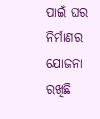ପାଇଁ ଘର ନିର୍ମାଣର ଯୋଜନା ରଖିଛି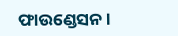ଫାଉଣ୍ଡେସନ ।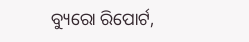ବ୍ୟୁରୋ ରିପୋର୍ଟ,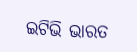ଇଟିଭି ଭାରତ